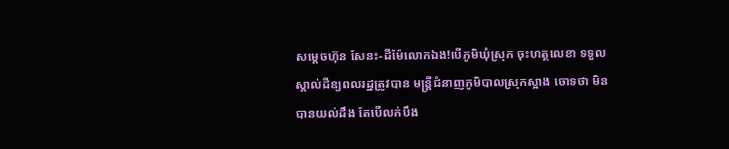សម្តេចហ៊ុន សែនះ-ដីម៉ែលោកឯង!បើភូមិឃុំស្រុក ចុះហត្ថលេខា ទទួលស្គាល់ដីឧ្យពលរដ្ឋត្រូវបាន មន្រ្តីជំនាញភូមិបាលស្រុកស្អាង ចោទថា មិនបានយល់ដឹង តែបើលក់បឹង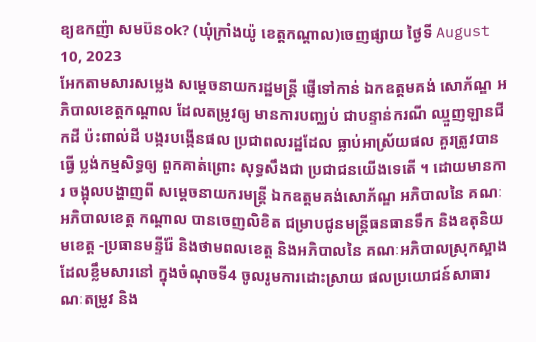ឧ្យឧកញ៉ា សមប៊នok? (ឃុំក្រាំងយ៉ូ ខេត្តកណ្តាល)ចេញផ្សាយ ថ្ងៃទី August 10, 2023
អែកតាមសារសម្លេង សម្តេចនាយករដ្ឋមន្រ្តី ផ្ញើទៅកាន់ ឯកឧត្តមគង់ សោភ័ណ្ឌ អភិបាលខេត្តកណ្ដាល ដែលតម្រូវឲ្យ មានការបញ្ឈប់ ជាបន្ទាន់ករណី ឈ្មួញឡានជីកដី ប៉ះពាល់ដី បង្ករបង្កើនផល ប្រជាពលរដ្ឋដែល ធ្លាប់អាស្រ័យផល គួរត្រូវបានធ្វើ ប្លង់កម្មសិទ្ធឲ្យ ពួកគាត់ព្រោះ សុទ្ធសឹងជា ប្រជាជនយើងទេតើ ។ ដោយមានការ ចង្អុលបង្ហាញពី សម្តេចនាយករមន្ត្រី ឯកឧត្ដមគង់សោភ័ណ្ឌ អភិបាលនៃ គណៈអភិបាលខេត្ត កណ្ដាល បានចេញលិខិត ជម្រាបជូនមន្ត្រីធនធានទឹក និងឧតុនិយមខេត្ត -ប្រធានមន្ទីរ៉ែ និងថាមពលខេត្ត និងអភិបាលនៃ គណៈអភិបាលស្រុកស្អាង ដែលខ្លឹមសារនៅ ក្នុងចំណុចទី4 ចូលរូមការដោះស្រាយ ផលប្រយោជន៍សាធារណៈតម្រូវ និង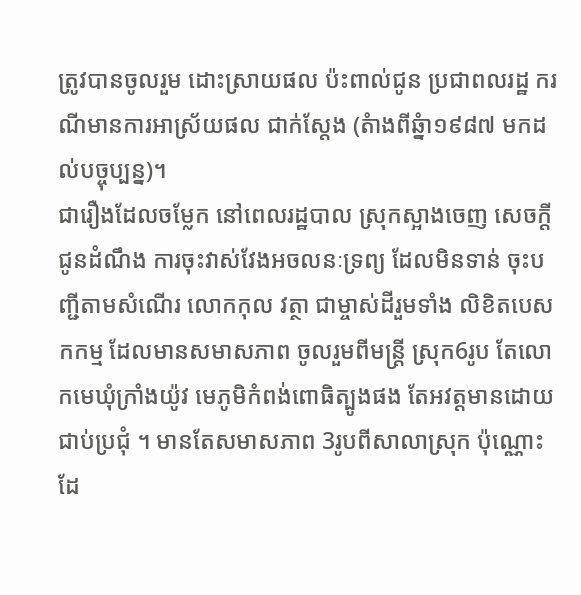ត្រូវបានចូលរួម ដោះស្រាយផល ប៉ះពាល់ជូន ប្រជាពលរដ្ឋ ករណីមានការអាស្រ័យផល ជាក់ស្តែង (តំាងពីឆ្នំា១៩៨៧ មកដល់បច្ចុប្បន្ន)។
ជារឿងដែលចម្លែក នៅពេលរដ្ឋបាល ស្រុកស្អាងចេញ សេចក្ដីជូនដំណឹង ការចុះវាស់វែងអចលនៈទ្រព្យ ដែលមិនទាន់ ចុះបញ្ជីតាមសំណើរ លោកកុល វត្ថា ជាម្ចាស់ដីរួមទាំង លិខិតបេសកកម្ម ដែលមានសមាសភាព ចូលរួមពីមន្ត្រី ស្រុក6រូប តែលោកមេឃុំក្រាំងយ៉ូវ មេភូមិកំពង់ពោធិត្បូងផង តែអវត្តមានដោយ ជាប់ប្រជុំ ។ មានតែសមាសភាព 3រូបពីសាលាស្រុក ប៉ុណ្ណោះដែ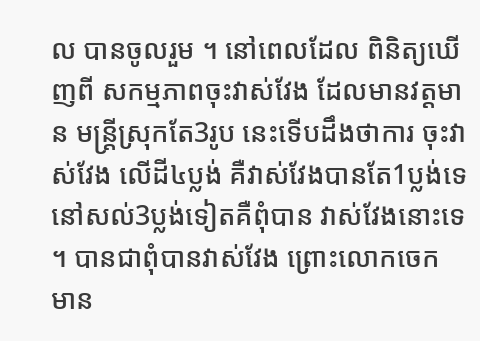ល បានចូលរួម ។ នៅពេលដែល ពិនិត្យឃើញពី សកម្មភាពចុះវាស់វែង ដែលមានវត្តមាន មន្រ្តីស្រុកតែ3រូប នេះទើបដឹងថាការ ចុះវាស់វែង លើដី៤ប្លង់ គឺវាស់វែងបានតែ1ប្លង់ទេ នៅសល់3ប្លង់ទៀតគឺពុំបាន វាស់វែងនោះទេ ។ បានជាពុំបានវាស់វែង ព្រោះលោកចេក មាន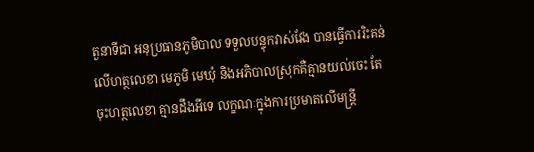តួនាទីជា អនុប្រធានភូមិបាល ទទួលបន្ទុកវាស់វែង បានធ្វើការរិះគន់ លើហត្ថលេខា មេភូមិ មេឃុំ និងអភិបាលស្រុកគឺគ្មានយល់ចេះ តែចុះហត្ថលេខា គ្មានដឹងអីទេ លក្ខណៈក្នុងការប្រមាតលើមន្រ្តី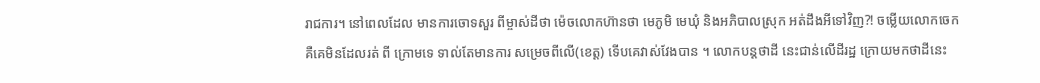រាជការ។ នៅពេលដែល មានការចោទសួរ ពីម្ចាស់ដីថា ម៉េចលោកហ៊ានថា មេភូមិ មេឃុំ និងអភិបាលស្រុក អត់ដឹងអីទៅវិញ?! ចម្លើយលោកចេក គឺគេមិនដែលរត់ ពី ក្រោមទេ ទាល់តែមានការ សម្រេចពីលើ(ខេត្ត) ទើបគេវាស់វែងបាន ។ លោកបន្តថាដី នេះជាន់លើដីរដ្ឋ ក្រោយមកថាដីនេះ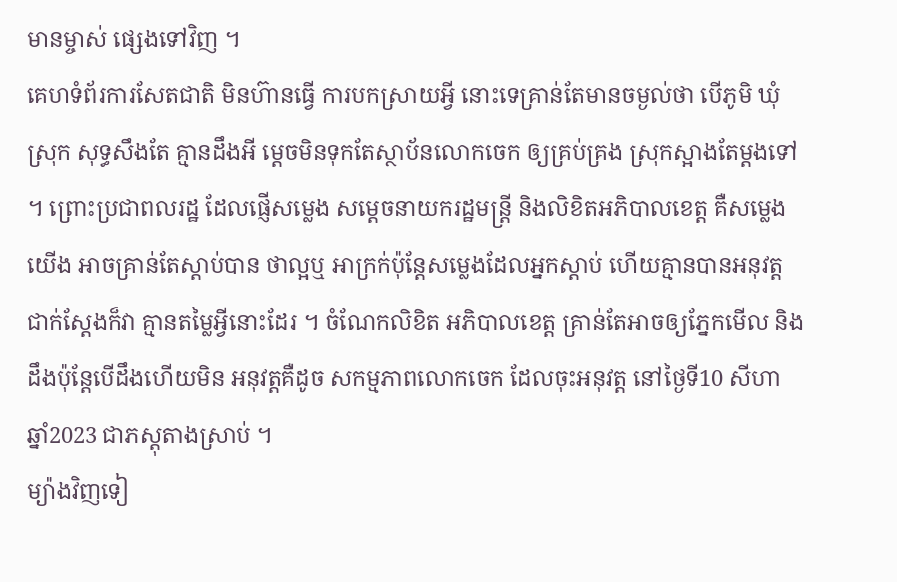មានម្ចាស់ ផ្សេងទៅវិញ ។
គេហទំព័រការសែតជាតិ មិនហ៊ានធ្វើ ការបកស្រាយអ្វី នោះទេគ្រាន់តែមានចម្ងល់ថា បើភូមិ ឃុំ ស្រុក សុទ្ធសឹងតែ គ្មានដឹងអី ម្ដេចមិនទុកតែស្ថាប័នលោកចេក ឲ្យគ្រប់គ្រង ស្រុកស្អាងតែម្ដងទៅ ។ ព្រោះប្រជាពលរដ្ឋ ដែលផ្ញើសម្លេង សម្តេចនាយករដ្ឋមន្ត្រី និងលិខិតអភិបាលខេត្ត គឺសម្លេងយើង អាចគ្រាន់តែស្ដាប់បាន ថាល្អឬ អាក្រក់ប៉ុន្តែសម្លេងដែលអ្នកស្ដាប់ ហើយគ្មានបានអនុវត្ត ជាក់ស្តែងក៏វា គ្មានតម្លៃអ្វីនោះដែរ ។ ចំណែកលិខិត អភិបាលខេត្ត គ្រាន់តែអាចឲ្យភ្នែកមើល និងដឹងប៉ុន្តែបើដឹងហើយមិន អនុវត្តគឺដូច សកម្មភាពលោកចេក ដែលចុះអនុវត្ត នៅថ្ងៃទី10 សីហា ឆ្នាំ2023 ជាភស្តុតាងស្រាប់ ។
ម្យ៉ាងវិញទៀ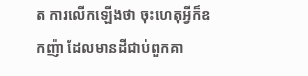ត ការលើកឡើងថា ចុះហេតុអ្វីក៏ឧកញ៉ា ដែលមានដីជាប់ពួកគា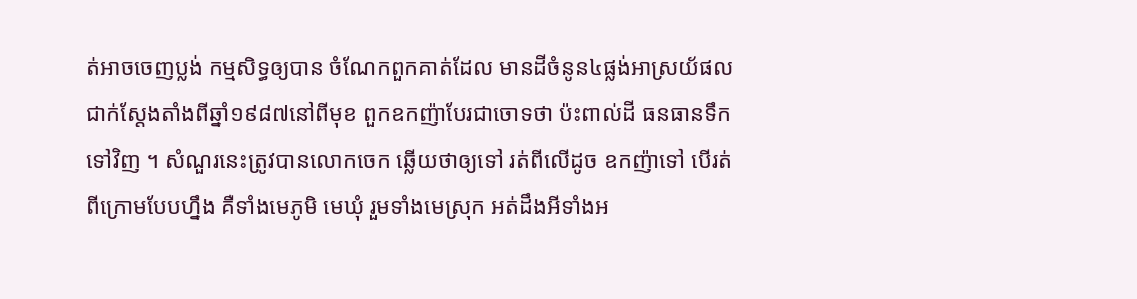ត់អាចចេញប្លង់ កម្មសិទ្ធឲ្យបាន ចំណែកពួកគាត់ដែល មានដីចំនូន៤ផ្លង់អាស្រយ័ផលជាក់ស្តែងតាំងពីឆ្នាំ១៩៨៧នៅពីមុខ ពួកឧកញ៉ាបែរជាចោទថា ប៉ះពាល់ដី ធនធានទឹកទៅវិញ ។ សំណួរនេះត្រូវបានលោកចេក ឆ្លើយថាឲ្យទៅ រត់ពីលើដូច ឧកញ៉ាទៅ បើរត់ពីក្រោមបែបហ្នឹង គឺទាំងមេភូមិ មេឃុំ រួមទាំងមេស្រុក អត់ដឹងអីទាំងអ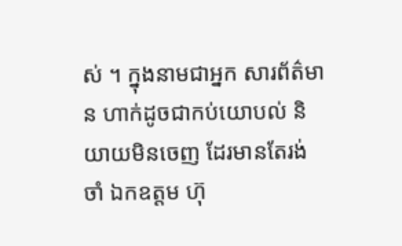ស់ ។ ក្នុងនាមជាអ្នក សារព័ត៌មាន ហាក់ដូចជាកប់យោបល់ និយាយមិនចេញ ដែរមានតែរង់ចាំ ឯកឧត្តម ហ៊ុ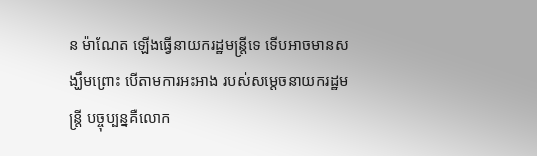ន ម៉ាណែត ឡើងធ្វើនាយករដ្ឋមន្ត្រីទេ ទើបអាចមានសង្ឃឹមព្រោះ បើតាមការអះអាង របស់សម្ដេចនាយករដ្ឋមន្រ្តី បច្ចុប្បន្នគឺលោក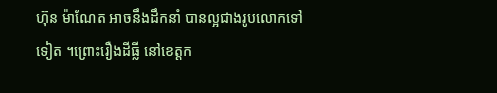ហ៊ុន ម៉ាណែត អាចនឹងដឹកនាំ បានល្អជាងរូបលោកទៅទៀត ។ព្រោះរឿងដីធ្លី នៅខេត្តក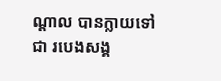ណ្ដាល បានក្លាយទៅជា របេងសង្គ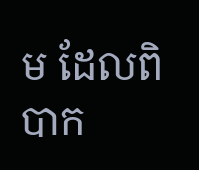ម ដែលពិបាក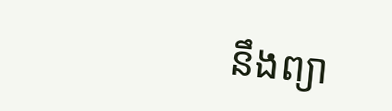នឹងព្យា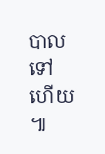បាលទៅហើយ ៕